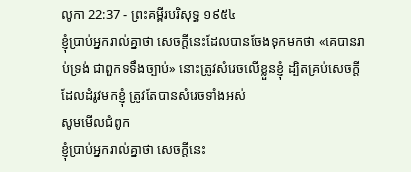លូកា 22:37 - ព្រះគម្ពីរបរិសុទ្ធ ១៩៥៤
ខ្ញុំប្រាប់អ្នករាល់គ្នាថា សេចក្ដីនេះដែលបានចែងទុកមកថា «គេបានរាប់ទ្រង់ ជាពួកទទឹងច្បាប់» នោះត្រូវសំរេចលើខ្លួនខ្ញុំ ដ្បិតគ្រប់សេចក្ដីដែលដំរូវមកខ្ញុំ ត្រូវតែបានសំរេចទាំងអស់
សូមមើលជំពូក
ខ្ញុំប្រាប់អ្នករាល់គ្នាថា សេចក្ដីនេះ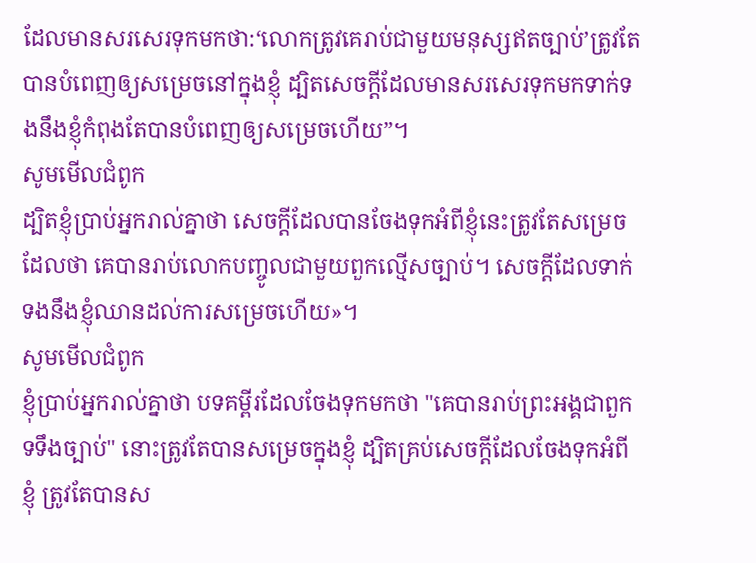ដែលមានសរសេរទុកមកថា:‘លោកត្រូវគេរាប់ជាមួយមនុស្សឥតច្បាប់’ត្រូវតែបានបំពេញឲ្យសម្រេចនៅក្នុងខ្ញុំ ដ្បិតសេចក្ដីដែលមានសរសេរទុកមកទាក់ទងនឹងខ្ញុំកំពុងតែបានបំពេញឲ្យសម្រេចហើយ”។
សូមមើលជំពូក
ដ្បិតខ្ញុំប្រាប់អ្នករាល់គ្នាថា សេចក្ដីដែលបានចែងទុកអំពីខ្ញុំនេះត្រូវតែសម្រេច ដែលថា គេបានរាប់លោកបញ្ចូលជាមួយពួកល្មើសច្បាប់។ សេចក្ដីដែលទាក់ទងនឹងខ្ញុំឈានដល់ការសម្រេចហើយ»។
សូមមើលជំពូក
ខ្ញុំប្រាប់អ្នករាល់គ្នាថា បទគម្ពីរដែលចែងទុកមកថា "គេបានរាប់ព្រះអង្គជាពួកទទឹងច្បាប់" នោះត្រូវតែបានសម្រេចក្នុងខ្ញុំ ដ្បិតគ្រប់សេចក្តីដែលចែងទុកអំពីខ្ញុំ ត្រូវតែបានស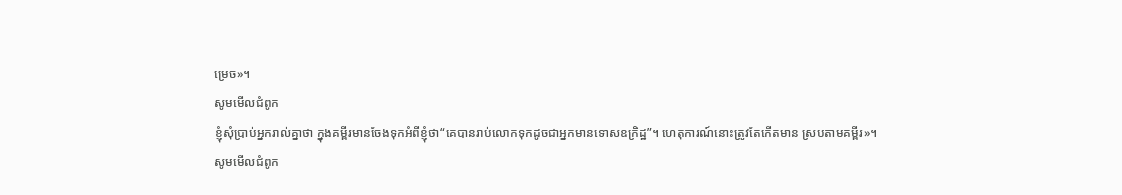ម្រេច»។
សូមមើលជំពូក
ខ្ញុំសុំប្រាប់អ្នករាល់គ្នាថា ក្នុងគម្ពីរមានចែងទុកអំពីខ្ញុំថា“គេបានរាប់លោកទុកដូចជាអ្នកមានទោសឧក្រិដ្ឋ”។ ហេតុការណ៍នោះត្រូវតែកើតមាន ស្របតាមគម្ពីរ»។
សូមមើលជំពូក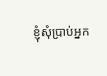ខ្ញុំសុំប្រាប់អ្នក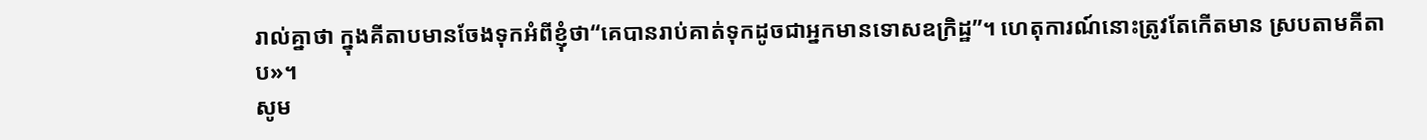រាល់គ្នាថា ក្នុងគីតាបមានចែងទុកអំពីខ្ញុំថា“គេបានរាប់គាត់ទុកដូចជាអ្នកមានទោសឧក្រិដ្ឋ”។ ហេតុការណ៍នោះត្រូវតែកើតមាន ស្របតាមគីតាប»។
សូម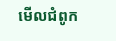មើលជំពូក